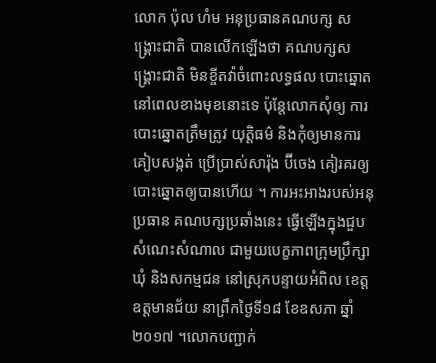លោក ប៉ុល ហំម អនុប្រធានគណបក្ស សង្គ្រោះជាតិ បានលើកឡើងថា គណបក្សសង្គ្រោះជាតិ មិនខ្ចីតវ៉ាចំពោះលទ្ធផល បោះឆ្នោតនៅពេលខាងមុខនោះទេ ប៉ុន្តែលោកសុំឲ្យ ការបោះឆ្នោតត្រឹមត្រូវ យុត្តិធម៌ និងកុំឲ្យមានការគៀបសង្កត់ ប្រើប្រាស់សារ៉ុង ប៊ីចេង គៀរគរឲ្យបោះឆ្នោតឲ្យបានហើយ ។ ការអះអាងរបស់អនុប្រធាន គណបក្សប្រឆាំងនេះ ធ្វើឡើងក្នុងជួបសំណេះសំណាល ជាមួយបេក្ខភាពក្រុមប្រឹក្សាឃុំ និងសកម្មជន នៅស្រុកបន្ទាយអំពិល ខេត្តឧត្តមានជ័យ នាព្រឹកថ្ងៃទី១៨ ខែឧសភា ឆ្នាំ២០១៧ ។លោកបញ្ជាក់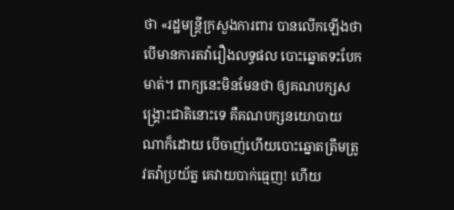ថា «រដ្ឋមន្ត្រីក្រសួងការពារ បានលើកឡើងថា បើមានការតវ៉ារឿងលទ្ធផល បោះឆ្នោតទះបែកមាត់។ ពាក្យនេះមិនមែនថា ឲ្យគណបក្សសង្គ្រោះជាតិនោះទេ គឺគណបក្សនយោបាយ ណាក៏ដោយ បើចាញ់ហើយបោះឆ្នោតត្រឹមត្រូវតវ៉ាប្រយ័ត្ន គេវាយបាក់ធ្មេញ! ហើយ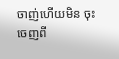ចាញ់ហើយមិន ចុះចេញពី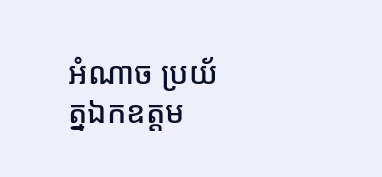អំណាច ប្រយ័ត្នឯកឧត្តម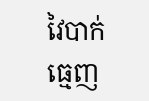វៃបាក់ធ្មេញ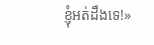ខ្ញុំអត់ដឹងទេ!»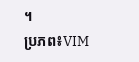។
ប្រភព៖VIM